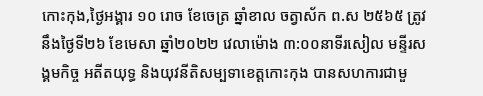កោះកុង,ថ្ងៃអង្គារ ១០ រោច ខែចេត្រ ឆ្នាំខាល ចត្វាស័ក ព.ស ២៥៦៥ ត្រូវនឹងថ្ងៃទី២៦ ខែមេសា ឆ្នាំ២០២២ វេលាម៉ោង ៣:០០នាទីរសៀល មន្ទីរសង្គមកិច្ច អតីតយុទ្ធ និងយុវនីតិសម្បទាខេត្តកោះកុង បានសហការជាមួ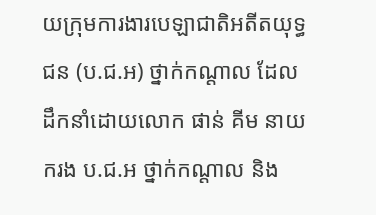យក្រុមការងារបេឡាជាតិអតីតយុទ្ធជន (ប.ជ.អ) ថ្នាក់កណ្ដាល ដែលដឹកនាំដោយលោក ផាន់ គីម នាយករង ប.ជ.អ ថ្នាក់កណ្ដាល និង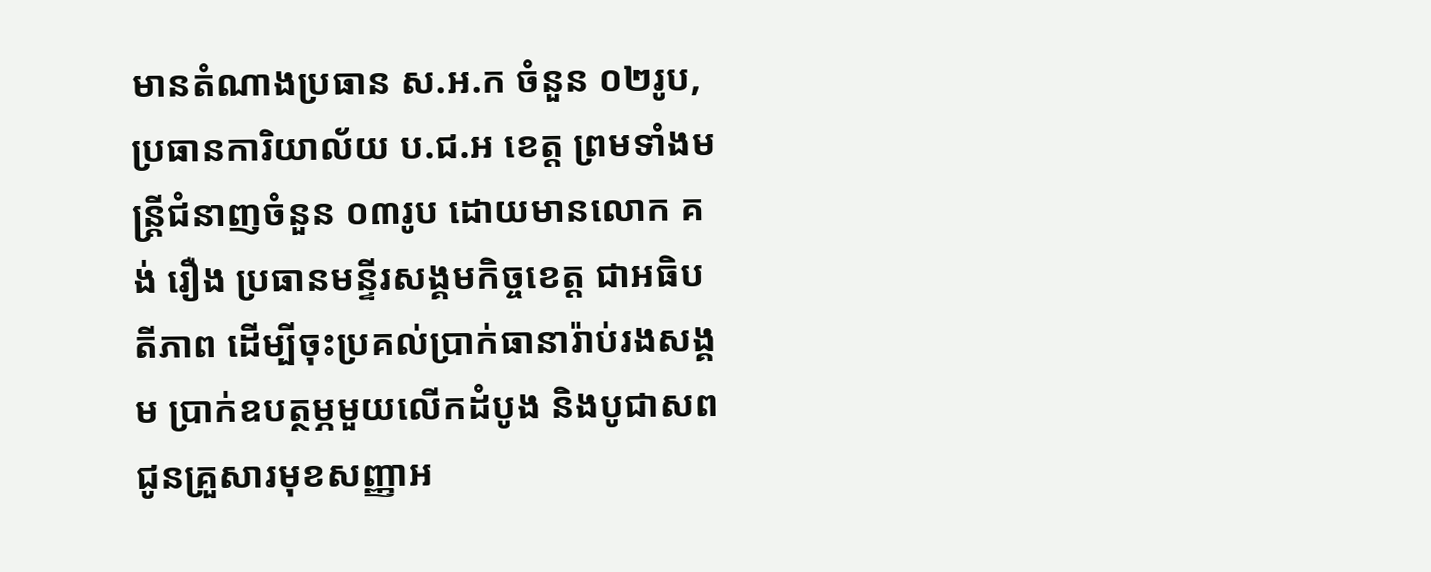មានតំណាងប្រធាន ស.អ.ក ចំនួន ០២រូប, ប្រធានការិយាល័យ ប.ជ.អ ខេត្ត ព្រមទាំងមន្ត្រីជំនាញចំនួន ០៣រូប ដោយមានលោក គង់ រឿង ប្រធានមន្ទីរសង្គមកិច្ចខេត្ត ជាអធិបតីភាព ដើម្បីចុះប្រគល់ប្រាក់ធានារ៉ាប់រងសង្គម ប្រាក់ឧបត្ថម្ភមួយលើកដំបូង និងបូជាសពជូនគ្រួសារមុខសញ្ញាអ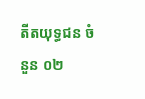តីតយុទ្ធជន ចំនួន ០២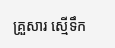គ្រួសារ ស្មើទឹក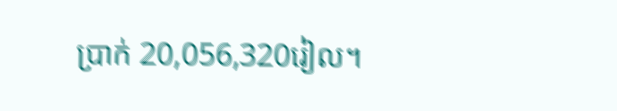ប្រាក់ 20,056,320រៀល។